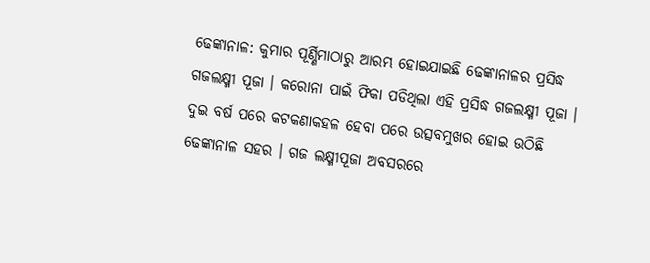ଢେଙ୍କାନାଳ: କୁମାର ପୂର୍ଣ୍ଣିମାଠାରୁ ଆରମ୍ଭ ହୋଇଯାଇଛି ଢେଙ୍କାନାଳର ପ୍ରସିଦ୍ଧ ଗଜଲକ୍ଷ୍ମୀ ପୂଜା । କରୋନା ପାଇଁ ଫିକା ପଡିଥିଲା ଏହି ପ୍ରସିଦ୍ଧ ଗଜଲକ୍ଷ୍ମୀ ପୂଜା । ଦୁଇ ବର୍ଷ ପରେ କଟକଣାକହଳ ହେବା ପରେ ଉତ୍ସବମୁଖର ହୋଇ ଉଠିଛି ଢେଙ୍କାନାଳ ସହର । ଗଜ ଲକ୍ଷ୍ମୀପୂଜା ଅବସରରେ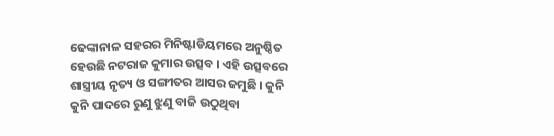ଢେଙ୍କାନାଳ ସହରର ମିନିଷ୍ଟାଡିୟମରେ ଅନୁଷ୍ଠିତ ହେଉଛି ନଟରାଜ କୁମାର ଉତ୍ସବ । ଏହି ଉତ୍ସବରେ ଶାସ୍ତ୍ରୀୟ ନୃତ୍ୟ ଓ ସଙ୍ଗୀତର ଆସର ଜମୁଛି । କୁନି କୁନି ପାଦରେ ରୁଣୁ ଝୁଣୁ ବାଜି ଉଠୁଥିବା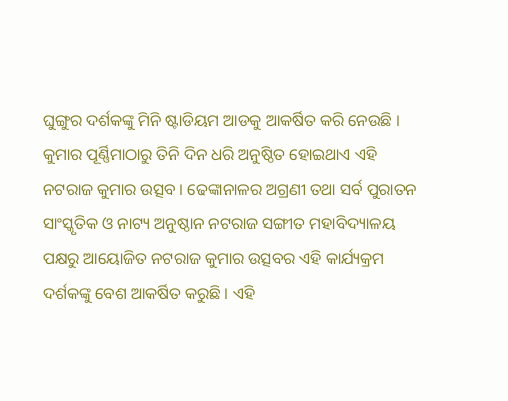ଘୁଙ୍ଗୁର ଦର୍ଶକଙ୍କୁ ମିନି ଷ୍ଟାଡିୟମ ଆଡକୁ ଆକର୍ଷିତ କରି ନେଉଛି ।
କୁମାର ପୂର୍ଣ୍ଣିମାଠାରୁ ତିନି ଦିନ ଧରି ଅନୁଷ୍ଠିତ ହୋଇଥାଏ ଏହି ନଟରାଜ କୁମାର ଉତ୍ସବ । ଢେଙ୍କାନାଳର ଅଗ୍ରଣୀ ତଥା ସର୍ବ ପୁରାତନ ସାଂସ୍କୃତିକ ଓ ନାଟ୍ୟ ଅନୁଷ୍ଠାନ ନଟରାଜ ସଙ୍ଗୀତ ମହାବିଦ୍ୟାଳୟ ପକ୍ଷରୁ ଆୟୋଜିତ ନଟରାଜ କୁମାର ଉତ୍ସବର ଏହି କାର୍ଯ୍ୟକ୍ରମ ଦର୍ଶକଙ୍କୁ ବେଶ ଆକର୍ଷିତ କରୁଛି । ଏହି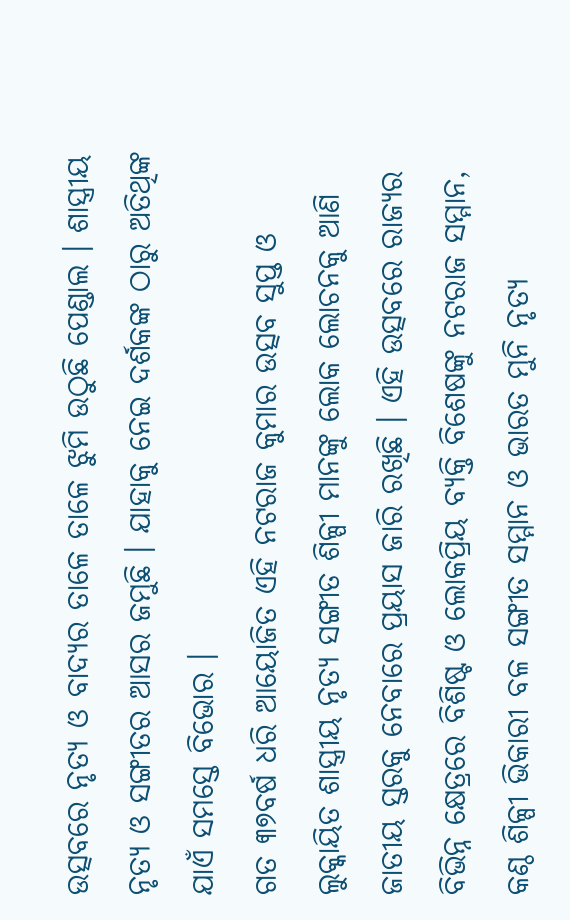ଉତ୍ସବରେ ନୃତ୍ୟ ଓ ବାଦ୍ୟର ତାଳେ ତାଳେ ଝୁମି ଉଠୁଛି ପେଣ୍ଡାଲ । ଶାସ୍ତ୍ରୀୟ ନୃତ୍ୟ ଓ ସଙ୍ଗୀତର ଆସର ଜମୁଛି । ଯାହାକୁ ନେଇ ଦର୍ଶକଙ୍କ ଠାରୁ ଅତିଥିଙ୍କ ଯାଏଁ ସମସ୍ତେ ବିଭୋର ।
ଗତ ୩୭ବର୍ଷ ଧରି ଆୟୋଜିତ ଏହି ନଟରାଜ କୁମାର ଉତ୍ସବ ସୁପ୍ତ ଓ ଲୁକ୍କାୟିତ ଶାସ୍ତ୍ରୀୟ ନୃତ୍ୟ ସଙ୍ଗୀତ ଶିଳ୍ପୀ ମାନଙ୍କୁ ଲୋକ ଲୋଚନକୁ ଆଣି ଜାତୀୟ ସ୍ତରକୁ ନେବାରେ ପ୍ରୟାସ ଜାରି ରଖିଛି । ଏହି ଉତ୍ସବରେ ରାଜ୍ୟର ବିଭିନ୍ନ କ୍ଷେତ୍ରରେ ବିଶିଷ୍ଟ ଓ ଲୋକପ୍ରିୟ ବ୍ୟକ୍ତି ବିଶେଷଙ୍କୁ ନଟରାଜ ସମ୍ମାନ, କଣ୍ଠ ଶିଳ୍ପୀ ଭିକାରୀ ବଳ ସଙ୍ଗୀତ ସମ୍ମାନ ଓ ଭାରତ ମୁନି ନୃତ୍ୟ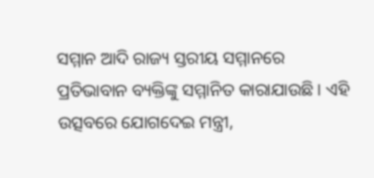ସମ୍ମାନ ଆଦି ରାଜ୍ୟ ସ୍ତରୀୟ ସମ୍ମାନରେ ପ୍ରତିଭାବାନ ବ୍ୟକ୍ତିଙ୍କୁ ସମ୍ମାନିତ କାରାଯାଉଛି । ଏହି ଉତ୍ସବରେ ଯୋଗଦେଇ ମନ୍ତ୍ରୀ,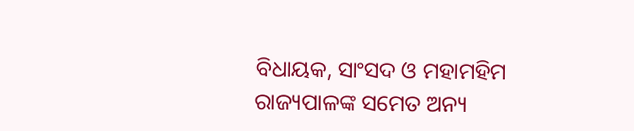ବିଧାୟକ, ସାଂସଦ ଓ ମହାମହିମ ରାଜ୍ୟପାଳଙ୍କ ସମେତ ଅନ୍ୟ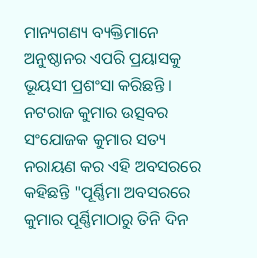ମାନ୍ୟଗଣ୍ୟ ବ୍ୟକ୍ତିମାନେ ଅନୁଷ୍ଠାନର ଏପରି ପ୍ରୟାସକୁ ଭୂୟସୀ ପ୍ରଶଂସା କରିଛନ୍ତି ।
ନଟରାଜ କୁମାର ଉତ୍ସବର ସଂଯୋଜକ କୁମାର ସତ୍ୟ ନରାୟଣ କର ଏହି ଅବସରରେ କହିଛନ୍ତି "ପୂର୍ଣ୍ଣିମା ଅବସରରେ କୁମାର ପୂର୍ଣ୍ଣିମାଠାରୁ ତିନି ଦିନ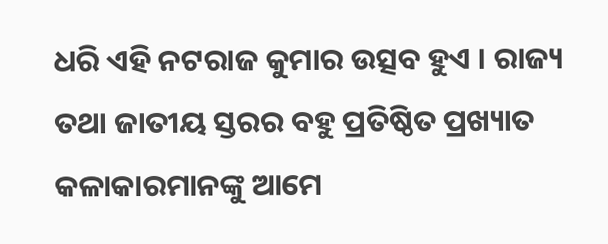ଧରି ଏହି ନଟରାଜ କୁମାର ଉତ୍ସବ ହୁଏ । ରାଜ୍ୟ ତଥା ଜାତୀୟ ସ୍ତରର ବହୁ ପ୍ରତିଷ୍ଠିତ ପ୍ରଖ୍ୟାତ କଳାକାରମାନଙ୍କୁ ଆମେ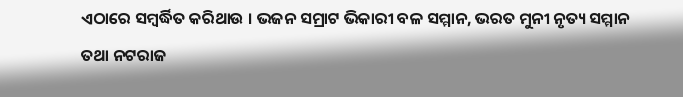ଏଠାରେ ସମ୍ବର୍ଦ୍ଧିତ କରିଥାଉ । ଭଜନ ସମ୍ରାଟ ଭିକାରୀ ବଳ ସମ୍ମାନ, ଭରତ ମୁନୀ ନୃତ୍ୟ ସମ୍ମାନ ତଥା ନଟରାଜ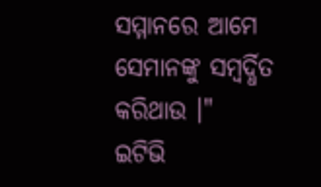ସମ୍ମାନରେ ଆମେ ସେମାନଙ୍କୁ ସମ୍ବର୍ଦ୍ଧିତ କରିଥାଉ ।"
ଇଟିଭି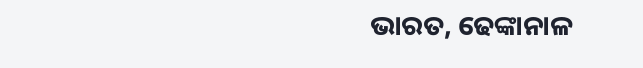ଭାରତ, ଢେଙ୍କାନାଳ